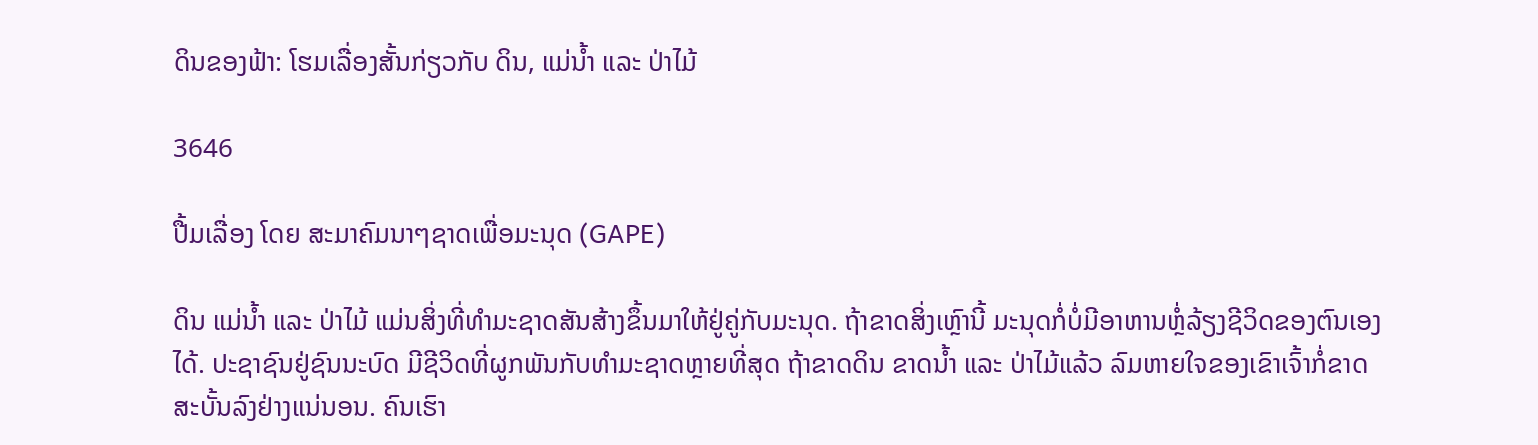ດິນຂອງຟ້າ: ໂຮມເລື່ອງສັ້ນກ່ຽວກັບ ດິນ, ແມ່ນໍ້າ ແລະ ປ່າໄມ້

3646

ປື້ມເລື່ອງ ໂດຍ ສະມາຄົມນາໆຊາດເພື່ອມະນຸດ (GAPE)

ດິນ ແມ່ນໍ້າ ແລະ ປ່າໄມ້ ແມ່ນສິ່ງທີ່ທໍາມະຊາດສັນສ້າງຂຶ້ນມາໃຫ້ຢູ່ຄູ່ກັບມະນຸດ. ຖ້າຂາດສິ່ງເຫຼົານີ້ ມະນຸດກໍ່ບໍ່ມີອາຫານຫຼໍ່ລ້ຽງຊີວິດຂອງຕົນເອງໄດ້. ປະຊາຊົນຢູ່ຊົນນະບົດ ມີຊີວິດທີ່ຜູກພັນກັບທໍາມະຊາດຫຼາຍທີ່ສຸດ ຖ້າຂາດດິນ ຂາດນໍ້າ ແລະ ປ່າໄມ້ແລ້ວ ລົມຫາຍໃຈຂອງເຂົາເຈົ້າກໍ່ຂາດສະບັ້ນລົງຢ່າງແນ່ນອນ. ຄົນເຮົາ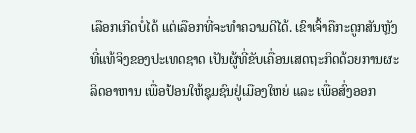ເລືອກເກີດບໍ່ໄດ້ ແຕ່ເລືອກທີ່ຈະທໍາຄວາມດີໄດ້. ເຂົາເຈົ້າຄືກະດູກສັນຫຼັງທີ່ແທ້ຈິງຂອງປະເທດຊາດ ເປັນຜູ້ທີ່ຂັບເຄື່ອນເສດຖະກິດດ້ວຍການຜະລິດອາຫານ ເພື່ອປ້ອນໃຫ້ຊຸມຊົນຢູ່ເມືອງໃຫຍ່ ແລະ ເພື່ອສົ່ງອອກ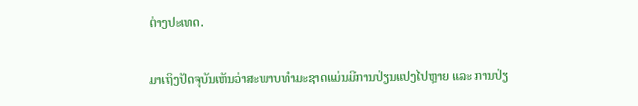ຕ່າງປະເທດ.

ມາເຖິງປັດຈຸບັນເຫັນວ່າສະພາບທໍາມະຊາດແມ່ນມີການປ່ຽນແປງໄປຫຼາຍ ແລະ ການປ່ຽ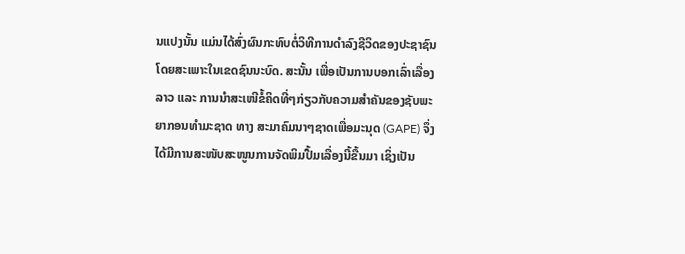ນແປງນັ້ນ ແມ່ນໄດ້ສົ່ງຜົນກະທົບຕໍ່ວິທີການດໍາລົງຊີວິດຂອງປະຊາຊົນ ໂດຍສະເພາະໃນເຂດຊົນນະບົດ. ສະນັ້ນ ເພື່ອເປັນການບອກເລົ່າເລື່ອງລາວ ແລະ ການນໍາສະເໜີຂໍ້ຄິດທີ່ໆກ່ຽວກັບຄວາມສໍາຄັນຂອງຊັບພະຍາກອນທໍາມະຊາດ ທາງ ສະມາຄົມນາໆຊາດເພື່ອມະນຸດ (GAPE) ຈຶ່ງໄດ້ມີການສະໜັບສະໜູນການຈັດພິມປື້ມເລື່ອງນີ້ຂື້ນມາ ເຊິ່ງເປັນ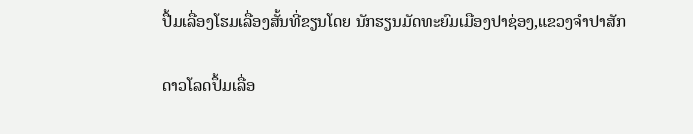ປື້ມເລື່ອງໂຮມເລື່ອງສັ້ນທີ່ຂຽນໂດຍ ນັກຮຽນມັດທະຍົມເມືອງປາຊ່ອງ,ແຂວງຈໍາປາສັກ

ດາວໂລດປຶ້ມເລື່ອ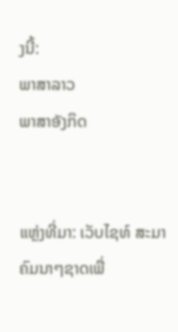ງນີ້:
ພາສາລາວ
ພາສາອັງກິດ


ແຫຼ່ງທີ່ມາ: ເວັບໄຊທ໌ ສະມາຄົມນາໆຊາດເພື່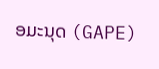ອມະນຸດ (GAPE)